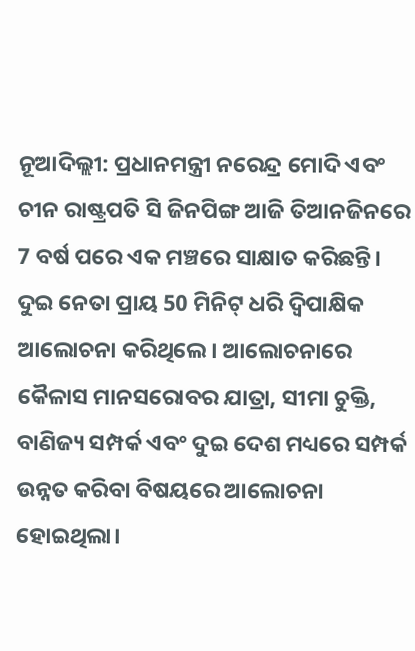ନୂଆଦିଲ୍ଲୀ: ପ୍ରଧାନମନ୍ତ୍ରୀ ନରେନ୍ଦ୍ର ମୋଦି ଏବଂ ଚୀନ ରାଷ୍ଟ୍ରପତି ସି ଜିନପିଙ୍ଗ ଆଜି ତିଆନଜିନରେ 7 ବର୍ଷ ପରେ ଏକ ମଞ୍ଚରେ ସାକ୍ଷାତ କରିଛନ୍ତି। ଦୁଇ ନେତା ପ୍ରାୟ 50 ମିନିଟ୍ ଧରି ଦ୍ୱିପାକ୍ଷିକ ଆଲୋଚନା କରିଥିଲେ। ଆଲୋଚନାରେ କୈଳାସ ମାନସରୋବର ଯାତ୍ରା, ସୀମା ଚୁକ୍ତି, ବାଣିଜ୍ୟ ସମ୍ପର୍କ ଏବଂ ଦୁଇ ଦେଶ ମଧ୍ୟରେ ସମ୍ପର୍କ ଉନ୍ନତ କରିବା ବିଷୟରେ ଆଲୋଚନା ହୋଇଥିଲା।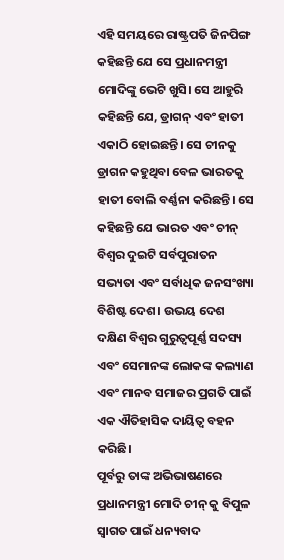ଏହି ସମୟରେ ରାଷ୍ଟ୍ରପତି ଜିନପିଙ୍ଗ କହିଛନ୍ତି ଯେ ସେ ପ୍ରଧାନମନ୍ତ୍ରୀ ମୋଦିଙ୍କୁ ଭେଟି ଖୁସି। ସେ ଆହୁରି କହିଛନ୍ତି ଯେ, ଡ୍ରାଗନ୍ ଏବଂ ହାତୀ ଏକାଠି ହୋଇଛନ୍ତି। ସେ ଚୀନକୁ ଡ୍ରାଗନ କହୁଥିବା ବେଳ ଭାରତକୁ ହାତୀ ବୋଲି ବର୍ଣ୍ଣନା କରିଛନ୍ତି। ସେ କହିଛନ୍ତି ଯେ ଭାରତ ଏବଂ ଚୀନ୍ ବିଶ୍ୱର ଦୁଇଟି ସର୍ବପୁରାତନ ସଭ୍ୟତା ଏବଂ ସର୍ବାଧିକ ଜନସଂଖ୍ୟା ବିଶିଷ୍ଟ ଦେଶ। ଉଭୟ ଦେଶ ଦକ୍ଷିଣ ବିଶ୍ବର ଗୁରୁତ୍ୱପୂର୍ଣ୍ଣ ସଦସ୍ୟ ଏବଂ ସେମାନଙ୍କ ଲୋକଙ୍କ କଲ୍ୟାଣ ଏବଂ ମାନବ ସମାଜର ପ୍ରଗତି ପାଇଁ ଏକ ଐତିହାସିକ ଦାୟିତ୍ୱ ବହନ କରିଛି।
ପୂର୍ବରୁ ତାଙ୍କ ଅଭିଭାଷଣରେ ପ୍ରଧାନମନ୍ତ୍ରୀ ମୋଦି ଚୀନ୍ କୁ ବିପୁଳ ସ୍ୱାଗତ ପାଇଁ ଧନ୍ୟବାଦ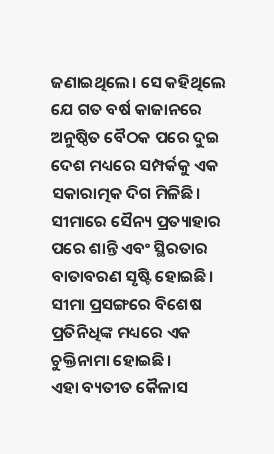ଜଣାଇଥିଲେ। ସେ କହିଥିଲେ ଯେ ଗତ ବର୍ଷ କାଜାନରେ ଅନୁଷ୍ଠିତ ବୈଠକ ପରେ ଦୁଇ ଦେଶ ମଧ୍ୟରେ ସମ୍ପର୍କକୁ ଏକ ସକାରାତ୍ମକ ଦିଗ ମିଳିଛି। ସୀମାରେ ସୈନ୍ୟ ପ୍ରତ୍ୟାହାର ପରେ ଶାନ୍ତି ଏବଂ ସ୍ଥିରତାର ବାତାବରଣ ସୃଷ୍ଟି ହୋଇଛି। ସୀମା ପ୍ରସଙ୍ଗରେ ବିଶେଷ ପ୍ରତିନିଧିଙ୍କ ମଧ୍ୟରେ ଏକ ଚୁକ୍ତିନାମା ହୋଇଛି।
ଏହା ବ୍ୟତୀତ କୈଳାସ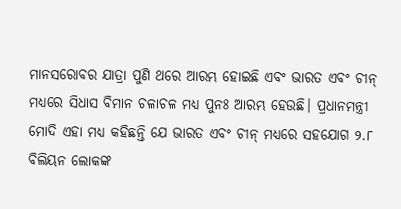ମାନସରୋବର ଯାତ୍ରା ପୁଣି ଥରେ ଆରମ୍ଭ ହୋଇଛି ଏବଂ ଭାରତ ଏବଂ ଚୀନ୍ ମଧ୍ୟରେ ସିଧାସ ବିମାନ ଚଳାଚଳ ମଧ୍ୟ ପୁନଃ ଆରମ୍ଭ ହେଉଛି। ପ୍ରଧାନମନ୍ତ୍ରୀ ମୋଦି ଏହା ମଧ୍ୟ କହିଛନ୍ତି ଯେ ଭାରତ ଏବଂ ଚୀନ୍ ମଧ୍ୟରେ ସହଯୋଗ ୨.୮ ବିଲିୟନ ଲୋକଙ୍କ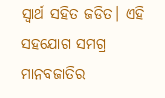ସ୍ୱାର୍ଥ ସହିତ ଜଡିତ। ଏହି ସହଯୋଗ ସମଗ୍ର ମାନବଜାତିର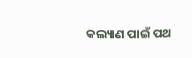କଲ୍ୟାଣ ପାଇଁ ପଥ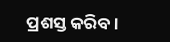ପ୍ରଶସ୍ତ କରିବ।